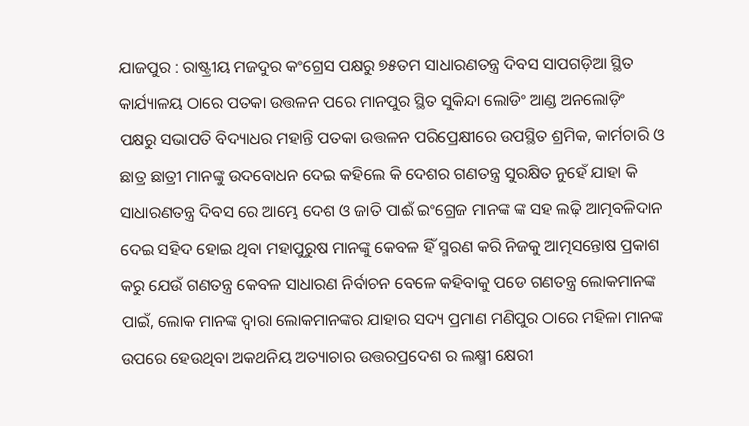ଯାଜପୁର : ରାଷ୍ଟ୍ରୀୟ ମଜଦୁର କଂଗ୍ରେସ ପକ୍ଷରୁ ୭୫ତମ ସାଧାରଣତନ୍ତ୍ର ଦିବସ ସାପଗଡ଼ିଆ ସ୍ଥିତ କାର୍ଯ୍ୟାଳୟ ଠାରେ ପତକା ଉତ୍ତଳନ ପରେ ମାନପୁର ସ୍ଥିତ ସୁକିନ୍ଦା ଲୋଡିଂ ଆଣ୍ଡ ଅନଲୋଡ଼ିଂ ପକ୍ଷରୁ ସଭାପତି ବିଦ୍ୟାଧର ମହାନ୍ତି ପତକା ଉତ୍ତଳନ ପରିପ୍ରେକ୍ଷୀରେ ଉପସ୍ଥିତ ଶ୍ରମିକ, କାର୍ମଚାରି ଓ ଛାତ୍ର ଛାତ୍ରୀ ମାନଙ୍କୁ ଉଦବୋଧନ ଦେଇ କହିଲେ କି ଦେଶର ଗଣତନ୍ତ୍ର ସୁରକ୍ଷିତ ନୁହେଁ ଯାହା କି ସାଧାରଣତନ୍ତ୍ର ଦିବସ ରେ ଆମ୍ଭେ ଦେଶ ଓ ଜାତି ପାଈଁ ଇଂଗ୍ରେଜ ମାନଙ୍କ ଙ୍କ ସହ ଲଢ଼ି ଆତ୍ମବଳିଦାନ ଦେଇ ସହିଦ ହୋଇ ଥିବା ମହାପୁରୁଷ ମାନଙ୍କୁ କେବଳ ହିଁ ସ୍ମରଣ କରି ନିଜକୁ ଆତ୍ମସନ୍ତୋଷ ପ୍ରକାଶ କରୁ ଯେଉଁ ଗଣତନ୍ତ୍ର କେବଳ ସାଧାରଣ ନିର୍ବାଚନ ବେଳେ କହିବାକୁ ପଡେ ଗଣତନ୍ତ୍ର ଲୋକମାନଙ୍କ ପାଇଁ, ଲୋକ ମାନଙ୍କ ଦ୍ଵାରା ଲୋକମାନଙ୍କର ଯାହାର ସଦ୍ୟ ପ୍ରମାଣ ମଣିପୁର ଠାରେ ମହିଳା ମାନଙ୍କ ଉପରେ ହେଉଥିବା ଅକଥନିୟ ଅତ୍ୟାଚାର ଉତ୍ତରପ୍ରଦେଶ ର ଲକ୍ଷ୍ମୀ କ୍ଷେରୀ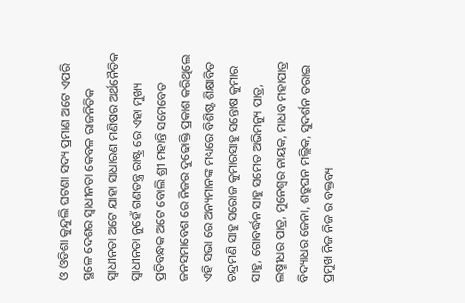ଓ ଓଡିଶା କୁନ୍ଦୁଲି ଘଟଣା ସଦ୍ୟ ପ୍ରମାଣ ଅଟେ ଏପରି ସ୍ଥଳେ ଦେଶର ସ୍ୱାଧୀନତା କେବଳ ରାଜନିତିକ ସ୍ୱାଧୀନତା ଅଟେ ଯାହା ସାଧାରଣ ମଣିଷର ଅର୍ଥନୈତିକ ସ୍ୱାଧୀନତା ନୁହେଁ ଗଣତନ୍ତ୍ର ରାଷ୍ଟ୍ର ରେ ଏହା ମୁଖ୍ୟ ପ୍ରତିବନ୍ଧକ ଅଟେ ବୋଲି ଶ୍ରୀ ମହାନ୍ତି ସମେବେତ ଜନସମାବେଶ ରେ ନିଜର ଦୁଢୋକ୍ତି ପ୍ରକାଶ କରିଥିଲେ ଏହି ସଭା ରେ ଅନ୍ୟମାନଙ୍କ ମଧ୍ୟରେ ବିଶିଷ୍ଟ ଶିକ୍ଷାବିତ ଚନ୍ଦ୍ରମଣି ସାହୁ ସରୋଜ କୁମାରସାହୁ ସନ୍ତୋଷ କୁମାର ସାହୁ, ଗୋବର୍ଦ୍ଧନ ସାହୁ ସମେତ ଅଭିମନ୍ୟୁ ପାତ୍ର, ଲଷ୍ମୀଧର ପାତ୍ର, ମୁନେଶ୍ଵର ନାୟକ, ମାଧବ ମହାପାତ୍ର ବିଦ୍ୟାଧର ଜେନା, ଶତ୍ରୁଘନ ମଲ୍ଲିକ, ସୁଦର୍ଶନ ତରାଇ ପ୍ରମୁଖ ନିଜ ନିଜ ର ବକ୍ତବ୍ୟ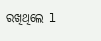ରଖିଥିଲେ l